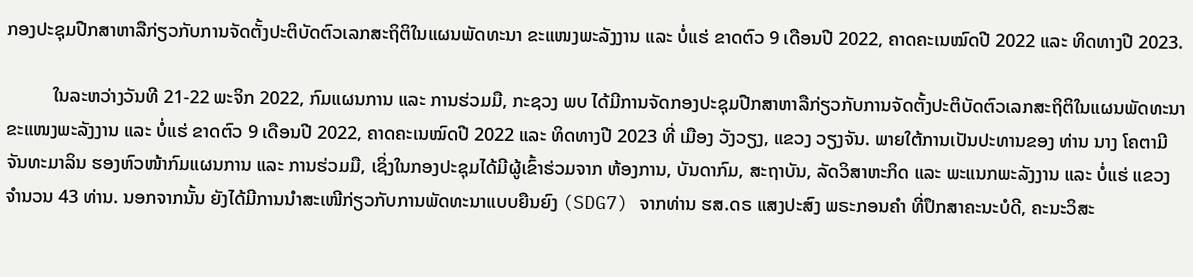ກອງປະຊຸມປືກສາຫາລືກ່ຽວກັບການຈັດຕັ້ງປະຕິບັດຕົວເລກສະຖິຕິໃນແຜນພັດທະນາ ຂະແໜງພະລັງງານ ແລະ ບໍ່ແຮ່ ຂາດຕົວ 9 ເດືອນປີ 2022, ຄາດຄະເນໝົດປີ 2022 ແລະ ທິດທາງປີ 2023.

          ໃນລະຫວ່າງວັນທີ 21-22 ພະຈິກ 2022, ກົມແຜນການ ແລະ ການຮ່ວມມື, ກະຊວງ ພບ ໄດ້ມີການຈັດກອງປະຊຸມປືກສາຫາລືກ່ຽວກັບການຈັດຕັ້ງປະຕິບັດຕົວເລກສະຖິຕິໃນແຜນພັດທະນາ ຂະແໜງພະລັງງານ ແລະ ບໍ່ແຮ່ ຂາດຕົວ 9 ເດືອນປີ 2022, ຄາດຄະເນໝົດປີ 2022 ແລະ ທິດທາງປີ 2023 ທີ່ ເມືອງ ວັງວຽງ, ແຂວງ ວຽງຈັນ. ພາຍໃຕ້ການເປັນປະທານຂອງ ທ່ານ ນາງ ໂຄຕາມີ ຈັນທະມາລິນ ຮອງຫົວໜ້າກົມແຜນການ ແລະ ການຮ່ວມມື, ເຊິ່ງໃນກອງປະຊຸມໄດ້ມີຜູ້ເຂົ້າຮ່ວມຈາກ ຫ້ອງການ, ບັນດາກົມ, ສະຖາບັນ, ລັດວິສາຫະກິດ ແລະ ພະແນກພະລັງງານ ແລະ ບໍ່ແຮ່ ແຂວງ ຈໍານວນ 43 ທ່ານ. ນອກຈາກນັ້ນ ຍັງໄດ້ມີການນຳສະເໜີກ່ຽວກັບການພັດທະນາແບບຍືນຍົງ (SDG7) ຈາກທ່ານ ຮສ.ດຣ ແສງປະສົງ ພຣະກອນຄຳ ທີ່ປຶກສາຄະນະບໍດີ, ຄະນະວິສະ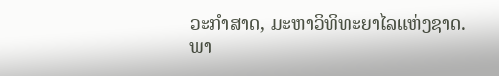ວະກຳສາດ, ມະຫາວິທິທະຍາໄລແຫ່ງຊາດ.
ພາ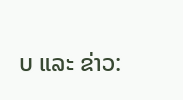ບ ແລະ ຂ່າວ: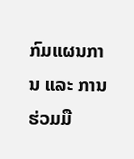ກົມແຜນການ ແລະ ການຮ່ວມມື